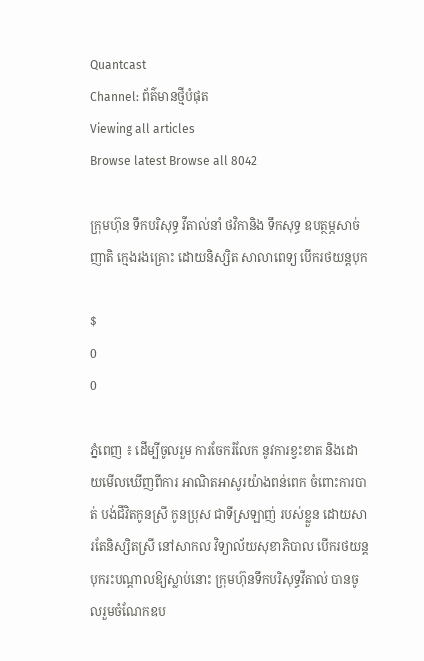Quantcast
Channel: ព័ត៌មានថ្មីបំផុត
Viewing all articles
Browse latest Browse all 8042

ក្រុមហ៊ុន ទឹកបរិសុទ្ធ វីតាល់នាំ ថវិកានិង ទឹកសុទ្ធ ឧបត្ថម្ភសាច់ញាតិ ក្មេងរងគ្រោះ ដោយនិស្សិត សាលាពេទ្យ បើករថយន្ដបុក

$
0
0

ភ្នំពេញ ៖ ដើម្បីចូលរួម ការចែករំលែក នូវការខ្វះខាត និងដោយមើលឃើញពីការ អាណិតអាសូរយ៉ាងពន់ពេក ចំពោះការបាត់ បង់ជីវិតកូនស្រី កូនប្រុស ជាទីស្រឡាញ់ របស់ខ្លួន ដោយសារតែនិស្សិតស្រី នៅសាកល វិទ្យាល័យសុខាភិបាល បើករថយន្ដបុករះបណ្ដាលឱ្យស្លាប់នោះ ក្រុមហ៊ុនទឹកបរិសុទ្ធវីតាល់ បានចូលរួមចំណែកឧប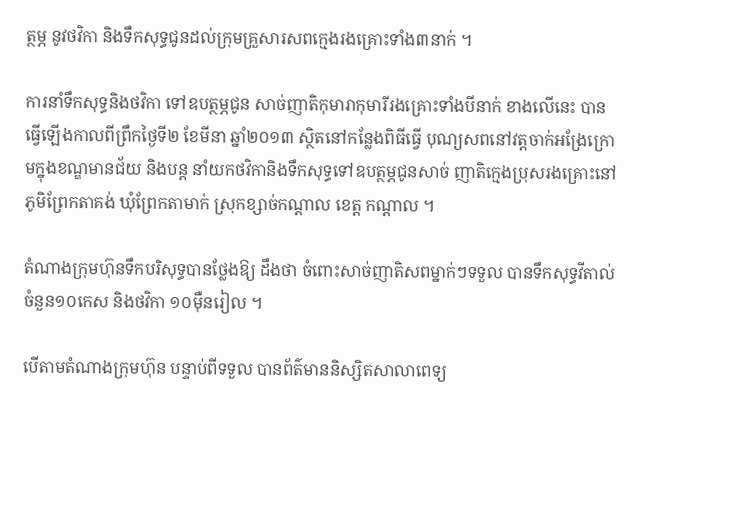ត្ថម្ភ នូវថវិកា និងទឹកសុទ្ធជូនដល់ក្រុមគ្រួសារសពក្មេងរងគ្រោះទាំង៣នាក់ ។

ការនាំទឹកសុទ្ធនិងថវិកា ទៅឧបត្ថម្ភជូន សាច់ញាតិកុមារាកុមារីរងគ្រោះទាំងបីនាក់ ខាងលើនេះ បានធ្វើឡើងកាលពីព្រឹកថ្ងៃទី២ ខែមីនា ឆ្នាំ២០១៣ ស្ថិតនៅកន្លែងពិធីធ្វើ បុណ្យសពនៅវត្ដចាក់អង្រែក្រោមក្នុងខណ្ឌមានជ័យ និងបន្ដ នាំយកថវិកានិងទឹកសុទ្ធទៅឧបត្ថម្ភជូនសាច់ ញាតិក្មេងប្រុសរងគ្រោះនៅភូមិព្រែកតាគង់ ឃុំព្រែកតាមាក់ ស្រុកខ្សាច់កណ្ដាល ខេត្ដ កណ្ដាល ។

តំណាងក្រុមហ៊ុនទឹកបរិសុទ្ធបានថ្លែងឱ្យ ដឹងថា ចំពោះសាច់ញាតិសពម្នាក់ៗទទួល បានទឹកសុទ្ធវីតាល់ ចំនួន១០កេស និងថវិកា ១០ម៉ឺនរៀល ។

បើតាមតំណាងក្រុមហ៊ុន បន្ទាប់ពីទទួល បានព័ត៌មាននិស្សិតសាលាពេទ្យ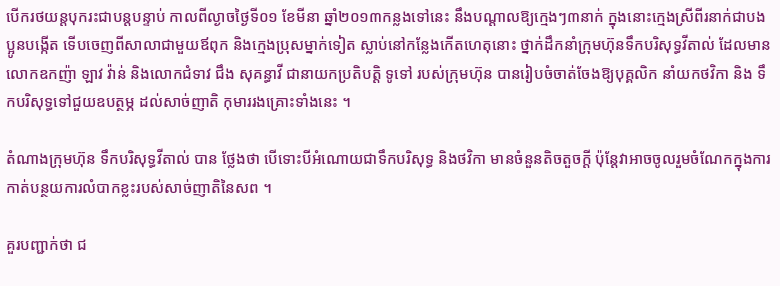បើករថយន្ដបុករះជាបន្ដបន្ទាប់ កាលពីល្ងាចថ្ងៃទី០១ ខែមីនា ឆ្នាំ២០១៣កន្លងទៅនេះ នឹងបណ្ដាលឱ្យក្មេងៗ៣នាក់ ក្នុងនោះក្មេងស្រីពីរនាក់ជាបងប្អូនបង្កើត ទើបចេញពីសាលាជាមួយឪពុក និងក្មេងប្រុសម្នាក់ទៀត ស្លាប់នៅកន្លែងកើតហេតុនោះ ថ្នាក់ដឹកនាំក្រុមហ៊ុនទឹកបរិសុទ្ធវីតាល់ ដែលមានលោកឧកញ៉ា ឡាវ វ៉ាន់ និងលោកជំទាវ ជឹង សុគន្ធាវី ជានាយកប្រតិបត្ដិ ទូទៅ របស់ក្រុមហ៊ុន បានរៀបចំចាត់ចែងឱ្យបុគ្គលិក នាំយកថវិកា និង ទឹកបរិសុទ្ធទៅជួយឧបត្ថម្ភ ដល់សាច់ញាតិ កុមាររងគ្រោះទាំងនេះ ។

តំណាងក្រុមហ៊ុន ទឹកបរិសុទ្ធវីតាល់ បាន ថ្លែងថា បើទោះបីអំណោយជាទឹកបរិសុទ្ធ និងថវិកា មានចំនួនតិចតួចក្ដី ប៉ុន្ដែវាអាចចូលរួមចំណែកក្នុងការកាត់បន្ថយការលំបាកខ្លះរបស់សាច់ញាតិនៃសព ។

គួរបញ្ជាក់ថា ជ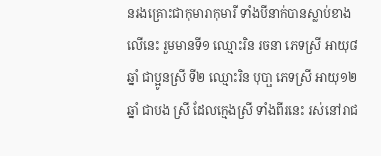នរងគ្រោះជាកុមារាកុមារី ទាំងបីនាក់បានស្លាប់ខាងលើនេះ រួមមានទី១ ឈ្មោះរិន រចនា ភេទស្រី អាយុ៨ឆ្នាំ ជាប្អូនស្រី ទី២ ឈ្មោះរិន បុបា្ផ ភេទស្រី អាយុ១២ឆ្នាំ ជាបង ស្រី ដែលក្មេងស្រី ទាំងពីរនេះ រស់នៅរាជ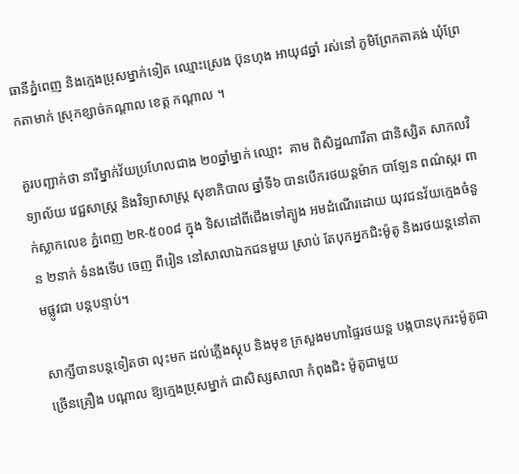ធានីភ្នំពេញ និងក្មេងប្រុសម្នាក់ទៀត ឈ្មោះស្រេង ប៊ុនហុង អាយុ៨ឆ្នាំ រស់នៅ ភូមិព្រែកតាគង់ ឃុំព្រែកតាមាក់ ស្រុកខ្សាច់កណ្ដាល ខេត្ដ កណ្ដាល ។

គួរបញ្ជាក់ថា នារីម្នាក់វ័យប្រហែលជាង ២០ឆ្នាំម្នាក់ ឈ្មោះ  គាម ពិសិដ្ឋណារីតា ជានិស្សិត សាកលវិទ្យាល័យ វេជ្ជសាស្រ្ត និងវិទ្យាសាស្ត្រ សុខាភិបាល ឆ្នាំទី៦ បានបើករថយន្ដម៉ាក បាឡែន ពណ៌ស្ករ ពាក់ស្លាកលេខ ភ្នំពេញ ២R-៥០០៨ ក្នុង ទិសដៅពីជើងទៅត្បូង អមដំណើរដោយ យុវជនវ័យក្មេងចំនួន ២នាក់ ទំនងទើប ចេញ ពីរៀន នៅសាលាឯកជនមួយ ស្រាប់ តែបុកអ្នកជិះម៉ូតូ និងរថយន្ដនៅតាមផ្លូវជា បន្ដបន្ទាប់។

សាក្សីបានបន្ដទៀតថា លុះមក ដល់ភ្លើងស្ដុប និងមុខ ក្រសួងមហាផ្ទៃរថយន្ដ បង្កបានបុករះម៉ូតូជាច្រើនគ្រឿង បណ្ដាល ឱ្យក្មេងប្រុសម្នាក់ ជាសិស្សសាលា កំពុងជិះ ម៉ូតូជាមួយ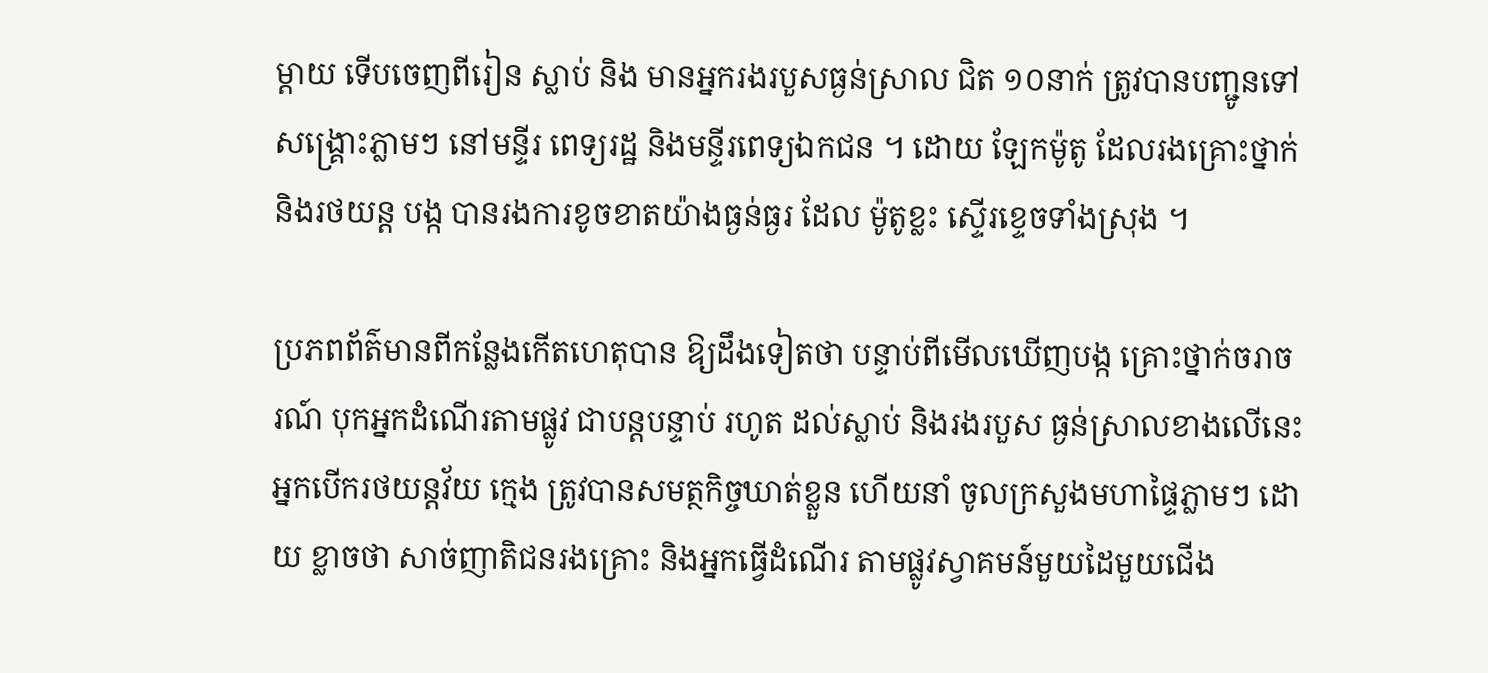ម្ដាយ ទើបចេញពីរៀន ស្លាប់ និង មានអ្នករងរបួសធ្ងន់ស្រាល ជិត ១០នាក់ ត្រូវបានបញ្ជូនទៅសង្គ្រោះភ្លាមៗ នៅមន្ទីរ ពេទ្យរដ្ឋ និងមន្ទីរពេទ្យឯកជន ។ ដោយ ឡែកម៉ូតូ ដែលរងគ្រោះថ្នាក់ និងរថយន្ដ បង្ក បានរងការខូចខាតយ៉ាងធ្ងន់ធ្ងរ ដែល ម៉ូតូខ្លះ ស្ទើរខ្ទេចទាំងស្រុង ។

ប្រភពព័ត៌មានពីកន្លែងកើតហេតុបាន ឱ្យដឹងទៀតថា បន្ទាប់ពីមើលឃើញបង្ក គ្រោះថ្នាក់ចរាចរណ៍ បុកអ្នកដំណើរតាមផ្លូវ ជាបន្ដបន្ទាប់ រហូត ដល់ស្លាប់ និងរងរបួស ធ្ងន់ស្រាលខាងលើនេះ អ្នកបើករថយន្ដវ័យ ក្មេង ត្រូវបានសមត្ថកិច្ចឃាត់ខ្លួន ហើយនាំ ចូលក្រសួងមហាផ្ទៃភ្លាមៗ ដោយ ខ្លាចថា សាច់ញាតិជនរងគ្រោះ និងអ្នកធ្វើដំណើរ តាមផ្លូវស្វាគមន៍មួយដៃមួយជើង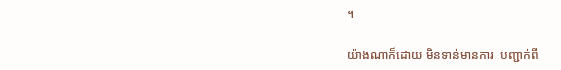។

យ៉ាងណាក៏ដោយ មិនទាន់មានការ  បញ្ជាក់ពី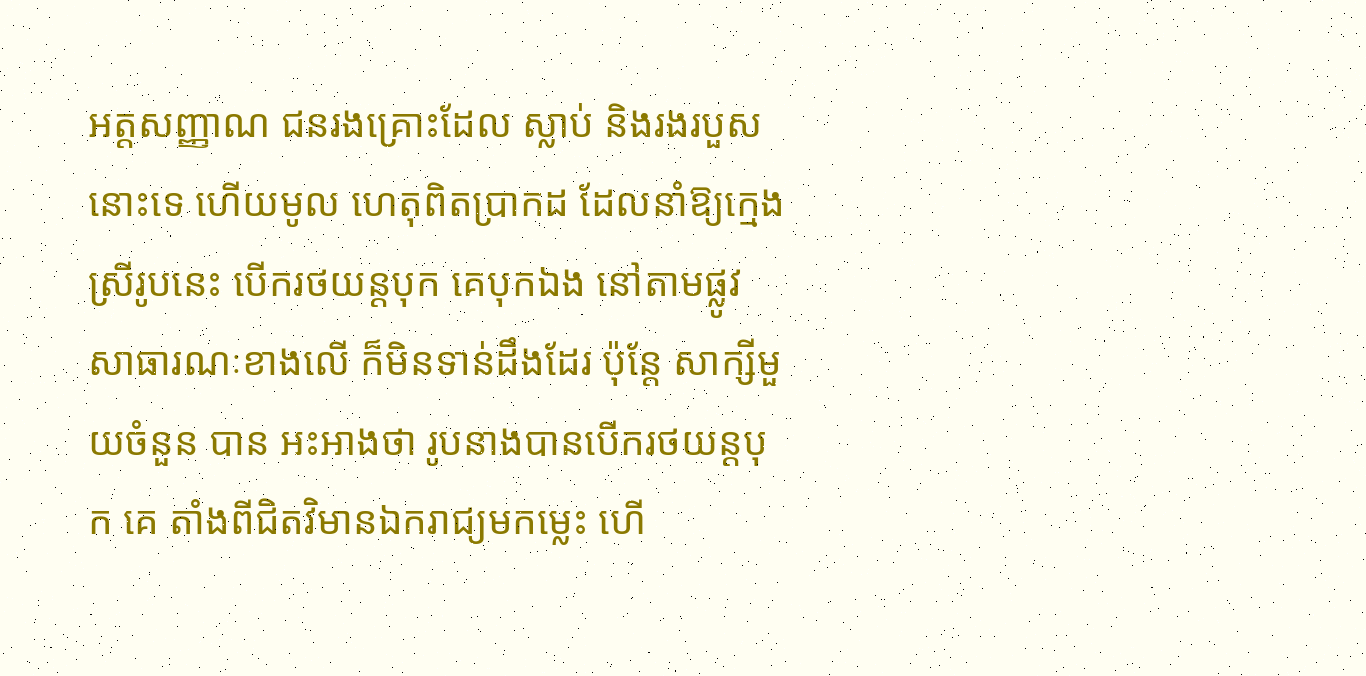អត្ដសញ្ញាណ ជនរងគ្រោះដែល ស្លាប់ និងរងរបួសនោះទេ ហើយមូល ហេតុពិតប្រាកដ ដែលនាំឱ្យក្មេងស្រីរូបនេះ បើករថយន្ដបុក គេបុកឯង នៅតាមផ្លូវសាធារណៈខាងលើ ក៏មិនទាន់ដឹងដែរ ប៉ុន្ដែ សាក្សីមួយចំនួន បាន អះអាងថា រូបនាងបានបើករថយន្ដបុក គេ តាំងពីជិតវិមានឯករាជ្យមកម្លេះ ហើ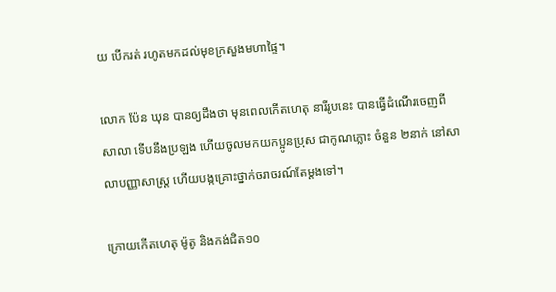យ បើករត់ រហូតមកដល់មុខក្រសួងមហាផ្ទៃ។

លោក ប៉ែន ឃុន បានឲ្យដឹងថា មុនពេលកើតហេតុ នារីរូបនេះ បានធ្វើដំណើរចេញពីសាលា ទើបនឹងប្រឡង ហើយចូលមកយកប្អូនប្រុស ជាកូណភ្លោះ ចំនួន ២នាក់ នៅសាលាបញ្ញាសាស្រ្ត ហើយបង្កគ្រោះថ្នាក់ចរាចរណ៍តែម្តងទៅ។

ក្រោយកើតហេតុ ម៉ូតូ និងកង់ជិត១០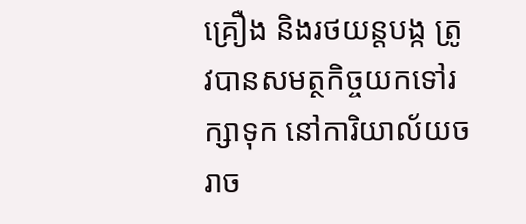គ្រឿង និងរថយន្តបង្ក ត្រូវបានសមត្ថកិច្ចយកទៅរក្សាទុក នៅការិយាល័យចរាច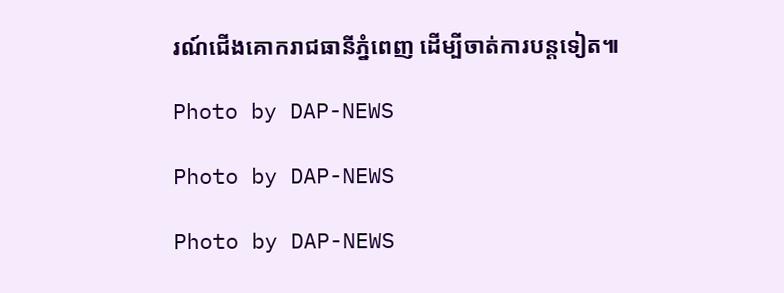រណ៍ជើងគោករាជធានីភ្នំពេញ ដើម្បីចាត់ការបន្តទៀត៕

Photo by DAP-NEWS

Photo by DAP-NEWS

Photo by DAP-NEWS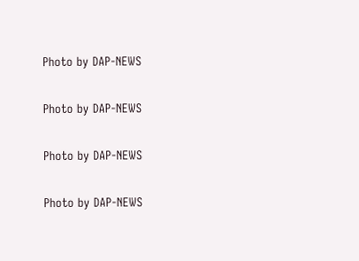Photo by DAP-NEWS

Photo by DAP-NEWS

Photo by DAP-NEWS

Photo by DAP-NEWS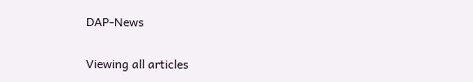DAP-News


Viewing all articles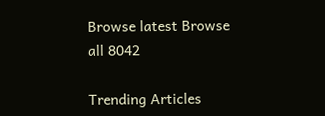Browse latest Browse all 8042

Trending Articles